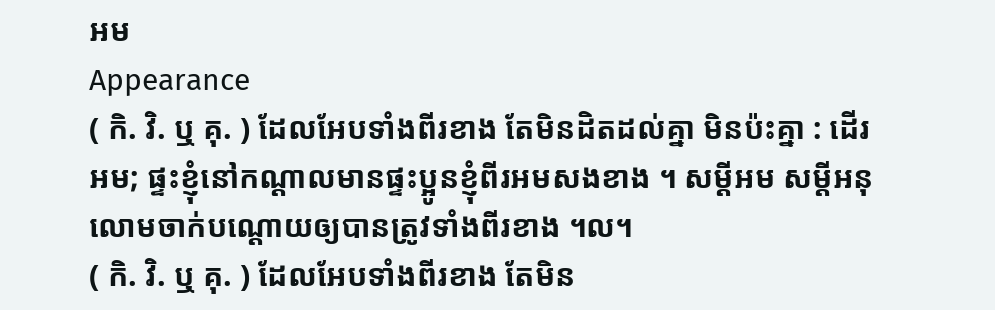អម
Appearance
( កិ. វិ. ឬ គុ. ) ដែលអែបទាំងពីរខាង តែមិនដិតដល់គ្នា មិនប៉ះគ្នា : ដើរអម; ផ្ទះខ្ញុំនៅកណ្តាលមានផ្ទះប្អូនខ្ញុំពីរអមសងខាង ។ សម្ដីអម សម្ដីអនុលោមចាក់បណ្តោយឲ្យបានត្រូវទាំងពីរខាង ។ល។
( កិ. វិ. ឬ គុ. ) ដែលអែបទាំងពីរខាង តែមិន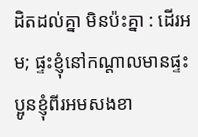ដិតដល់គ្នា មិនប៉ះគ្នា : ដើរអម; ផ្ទះខ្ញុំនៅកណ្តាលមានផ្ទះប្អូនខ្ញុំពីរអមសងខា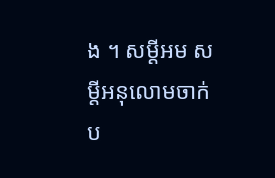ង ។ សម្ដីអម សម្ដីអនុលោមចាក់ប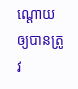ណ្តោយឲ្យបានត្រូវ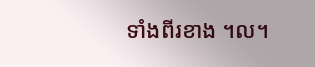ទាំងពីរខាង ។ល។